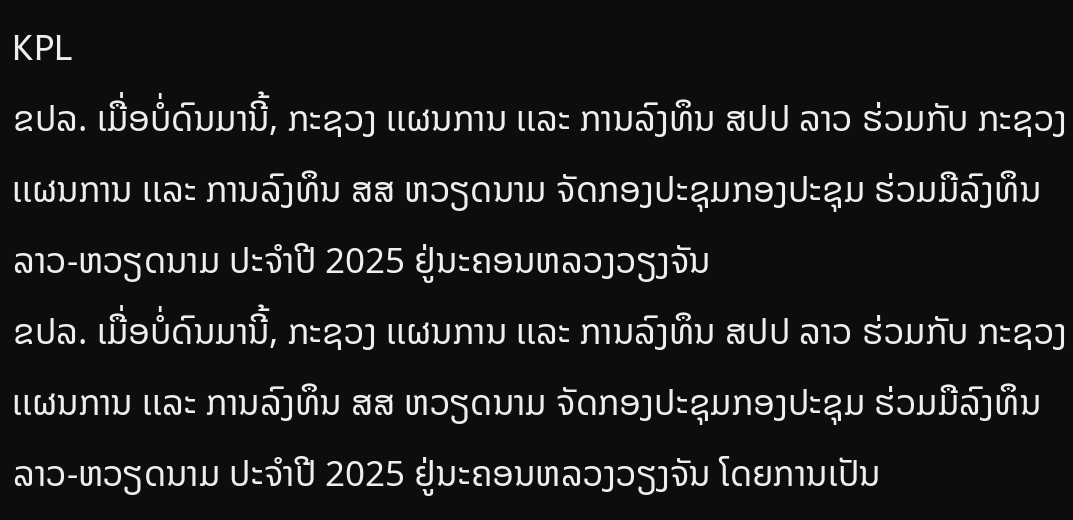KPL
ຂປລ. ເມື່ອບໍ່ດົນມານີ້, ກະຊວງ ເເຜນການ ເເລະ ການລົງທຶນ ສປປ ລາວ ຮ່ວມກັບ ກະຊວງ ເເຜນການ ເເລະ ການລົງທຶນ ສສ ຫວຽດນາມ ຈັດກອງປະຊຸມກອງປະຊຸມ ຮ່ວມມືລົງທຶນ ລາວ-ຫວຽດນາມ ປະຈໍາປີ 2025 ຢູ່ນະຄອນຫລວງວຽງຈັນ
ຂປລ. ເມື່ອບໍ່ດົນມານີ້, ກະຊວງ ເເຜນການ ເເລະ ການລົງທຶນ ສປປ ລາວ ຮ່ວມກັບ ກະຊວງ ເເຜນການ ເເລະ ການລົງທຶນ ສສ ຫວຽດນາມ ຈັດກອງປະຊຸມກອງປະຊຸມ ຮ່ວມມືລົງທຶນ ລາວ-ຫວຽດນາມ ປະຈໍາປີ 2025 ຢູ່ນະຄອນຫລວງວຽງຈັນ ໂດຍການເປັນ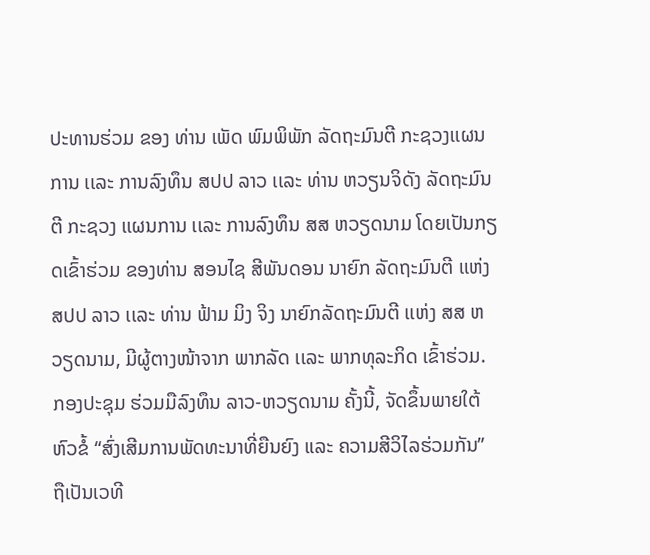ປະທານຮ່ວມ ຂອງ ທ່ານ ເພັດ ພົມພິພັກ ລັດຖະມົນຕີ ກະຊວງເເຜນການ ເເລະ ການລົງທຶນ ສປປ ລາວ ເເລະ ທ່ານ ຫວຽນຈິດັງ ລັດຖະມົນຕີ ກະຊວງ ເເຜນການ ເເລະ ການລົງທຶນ ສສ ຫວຽດນາມ ໂດຍເປັນກຽດເຂົ້າຮ່ວມ ຂອງທ່ານ ສອນໄຊ ສີພັນດອນ ນາຍົກ ລັດຖະມົນຕີ ເເຫ່ງ ສປປ ລາວ ເເລະ ທ່ານ ຟ້າມ ມິງ ຈິງ ນາຍົກລັດຖະມົນຕີ ເເຫ່ງ ສສ ຫວຽດນາມ, ມີຜູ້ຕາງໜ້າຈາກ ພາກລັດ ເເລະ ພາກທຸລະກິດ ເຂົ້າຮ່ວມ.
ກອງປະຊຸມ ຮ່ວມມືລົງທຶນ ລາວ-ຫວຽດນາມ ຄັ້ງນີ້, ຈັດຂຶ້ນພາຍໃຕ້ຫົວຂໍ້ “ສົ່ງເສີມການພັດທະນາທີ່ຍືນຍົງ ແລະ ຄວາມສີວິໄລຮ່ວມກັນ” ຖືເປັນເວທີ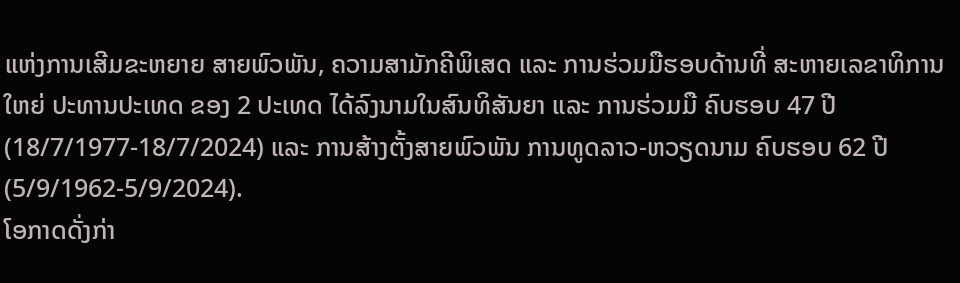ແຫ່ງການເສີມຂະຫຍາຍ ສາຍພົວພັນ, ຄວາມສາມັກຄີພິເສດ ແລະ ການຮ່ວມມືຮອບດ້ານທີ່ ສະຫາຍເລຂາທິການໃຫຍ່ ປະທານປະເທດ ຂອງ 2 ປະເທດ ໄດ້ລົງນາມໃນສົນທິສັນຍາ ແລະ ການຮ່ວມມື ຄົບຮອບ 47 ປີ (18/7/1977-18/7/2024) ແລະ ການສ້າງຕັ້ງສາຍພົວພັນ ການທູດລາວ-ຫວຽດນາມ ຄົບຮອບ 62 ປີ (5/9/1962-5/9/2024).
ໂອກາດດັ່ງກ່າ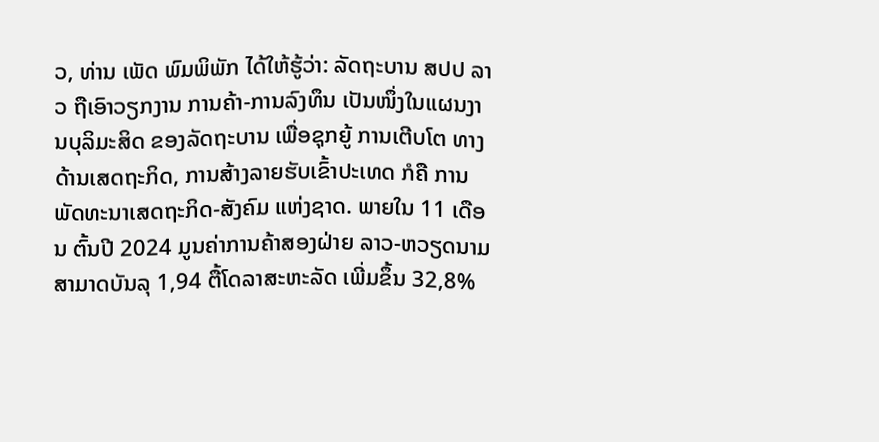ວ, ທ່ານ ເພັດ ພົມພິພັກ ໄດ້ໃຫ້ຮູ້ວ່າ: ລັດຖະບານ ສປປ ລາວ ຖືເອົາວຽກງານ ການຄ້າ-ການລົງທຶນ ເປັນໜຶ່ງໃນແຜນງານບຸລິມະສິດ ຂອງລັດຖະບານ ເພື່ອຊຸກຍູ້ ການເຕີບໂຕ ທາງດ້ານເສດຖະກິດ, ການສ້າງລາຍຮັບເຂົ້າປະເທດ ກໍຄື ການພັດທະນາເສດຖະກິດ-ສັງຄົມ ແຫ່ງຊາດ. ພາຍໃນ 11 ເດືອນ ຕົ້ນປີ 2024 ມູນຄ່າການຄ້າສອງຝ່າຍ ລາວ-ຫວຽດນາມ ສາມາດບັນລຸ 1,94 ຕື້ໂດລາສະຫະລັດ ເພີ່ມຂຶ້ນ 32,8%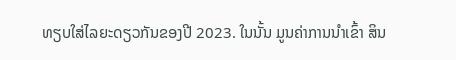ທຽບໃສ່ໄລຍະດຽວກັນຂອງປີ 2023. ໃນນັ້ນ ມູນຄ່າການນຳເຂົ້າ ສິນ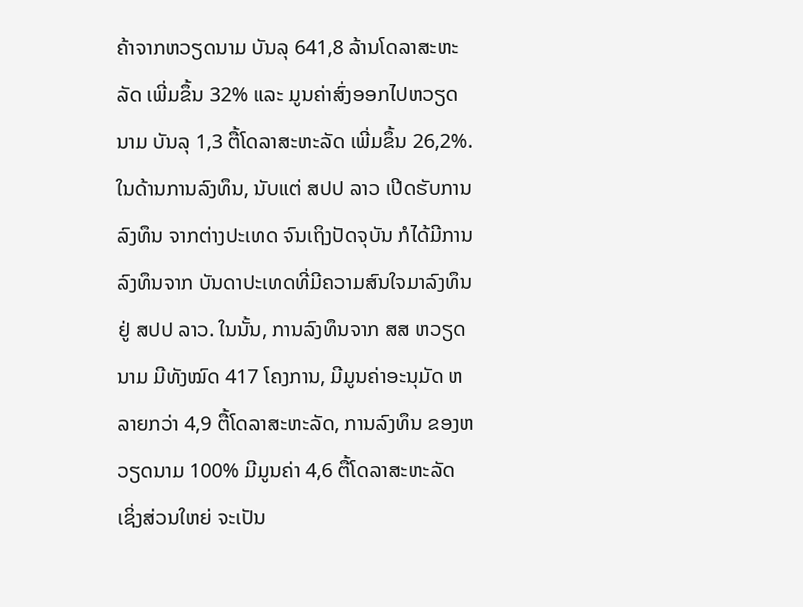ຄ້າຈາກຫວຽດນາມ ບັນລຸ 641,8 ລ້ານໂດລາສະຫະລັດ ເພີ່ມຂຶ້ນ 32% ແລະ ມູນຄ່າສົ່ງອອກໄປຫວຽດ ນາມ ບັນລຸ 1,3 ຕື້ໂດລາສະຫະລັດ ເພີ່ມຂຶ້ນ 26,2%. ໃນດ້ານການລົງທຶນ, ນັບແຕ່ ສປປ ລາວ ເປີດຮັບການລົງທຶນ ຈາກຕ່າງປະເທດ ຈົນເຖິງປັດຈຸບັນ ກໍໄດ້ມີການລົງທຶນຈາກ ບັນດາປະເທດທີ່ມີຄວາມສົນໃຈມາລົງທຶນ ຢູ່ ສປປ ລາວ. ໃນນັ້ນ, ການລົງທຶນຈາກ ສສ ຫວຽດນາມ ມີທັງໝົດ 417 ໂຄງການ, ມີມູນຄ່າອະນຸມັດ ຫລາຍກວ່າ 4,9 ຕື້ໂດລາສະຫະລັດ, ການລົງທຶນ ຂອງຫວຽດນາມ 100% ມີມູນຄ່າ 4,6 ຕື້ໂດລາສະຫະລັດ ເຊິ່ງສ່ວນໃຫຍ່ ຈະເປັນ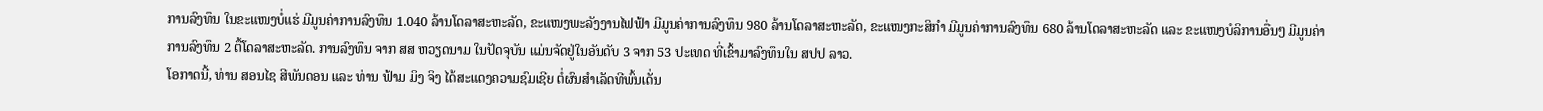ການລົງທຶນ ໃນຂະແໜງບໍ່ແຮ່ ມີມູນຄ່າການລົງທຶນ 1.040 ລ້ານໂດລາສະຫະລັດ, ຂະແໜງພະລັງງານໄຟຟ້າ ມີມູນຄ່າການລົງທຶນ 980 ລ້ານໂດລາສະຫະລັດ, ຂະແໜງກະສິກໍາ ມີມູນຄ່າການລົງທຶນ 680 ລ້ານໂດລາສະຫະລັດ ແລະ ຂະແໜງບໍລິການອື່ນໆ ມີມູນຄ່າການລົງທຶນ 2 ຕື້ໂດລາສະຫະລັດ. ການລົງທຶນ ຈາກ ສສ ຫວຽດນາມ ໃນປັດຈຸບັນ ແມ່ນຈັດຢູ່ໃນອັນດັບ 3 ຈາກ 53 ປະເທດ ທີ່ເຂົ້າມາລົງທຶນໃນ ສປປ ລາວ.
ໂອກາດນີ້, ທ່ານ ສອນໄຊ ສີພັນດອນ ແລະ ທ່ານ ຟ້າມ ມິງ ຈິງ ໄດ້ສະແດງຄວາມຊົມເຊີຍ ຕໍ່ຜົນສຳເລັດທີພົ້ນເດັ່ນ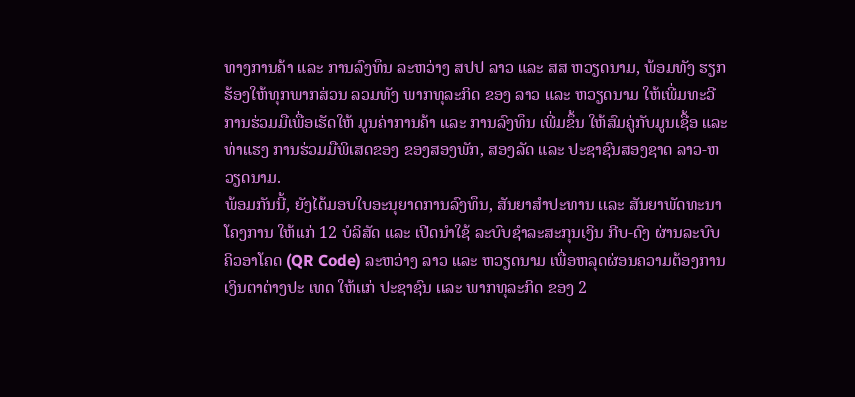ທາງການຄ້າ ແລະ ການລົງທຶນ ລະຫວ່າງ ສປປ ລາວ ແລະ ສສ ຫວຽດນາມ, ພ້ອມທັງ ຮຽກຮ້ອງໃຫ້ທຸກພາກສ່ວນ ລວມທັງ ພາກທຸລະກິດ ຂອງ ລາວ ແລະ ຫວຽດນາມ ໃຫ້ເພີ່ມທະວີ ການຮ່ວມມືເພື່ອເຮັດໃຫ້ ມູນຄ່າການຄ້າ ແລະ ການລົງທຶນ ເພີ່ມຂຶ້ນ ໃຫ້ສົມຄູ່ກັບມູນເຊື້ອ ແລະ ທ່າແຮງ ການຮ່ວມມືພິເສດຂອງ ຂອງສອງພັກ, ສອງລັດ ແລະ ປະຊາຊົນສອງຊາດ ລາວ-ຫວຽດນາມ.
ພ້ອມກັນນີ້, ຍັງໄດ້ມອບໃບອະນຸຍາດການລົງທຶນ, ສັນຍາສຳປະທານ ເເລະ ສັນຍາພັດທະນາໂຄງການ ໃຫ້ເເກ່ 12 ບໍລິສັດ ແລະ ເປີດນຳໃຊ້ ລະບົບຊຳລະສະກຸນເງິນ ກີບ-ດົງ ຜ່ານລະບົບ ຄິວອາໂຄດ (QR Code) ລະຫວ່າງ ລາວ ແລະ ຫວຽດນາມ ເພື່ອຫລຸດຜ່ອນຄວາມຕ້ອງການເງິນຕາຕ່າງປະ ເທດ ໃຫ້ເເກ່ ປະຊາຊົນ ເເລະ ພາກທຸລະກິດ ຂອງ 2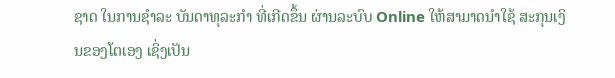ຊາດ ໃນການຊຳລະ ບັນດາທຸລະກຳ ທີ່ເກີດຂຶ້ນ ຜ່ານລະບົບ Online ໃຫ້ສາມາດນຳໃຊ້ ສະກຸນເງິນຂອງໂຕເອງ ເຊິ່ງເປັນ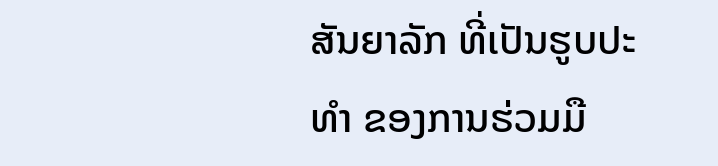ສັນຍາລັກ ທີ່ເປັນຮູບປະທຳ ຂອງການຮ່ວມມື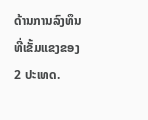ດ້ານການລົງທຶນ ທີ່ເຂັ້ມແຂງຂອງ 2 ປະເທດ.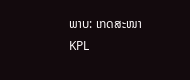ພາບ: ເກດສະໜາ
KPL